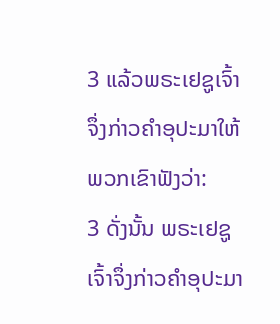3 ແລ້ວພຣະເຢຊູເຈົ້າຈຶ່ງກ່າວຄຳອຸປະມາໃຫ້ພວກເຂົາຟັງວ່າ:
3 ດັ່ງນັ້ນ ພຣະເຢຊູເຈົ້າຈຶ່ງກ່າວຄຳອຸປະມາ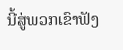ນີ້ສູ່ພວກເຂົາຟັງ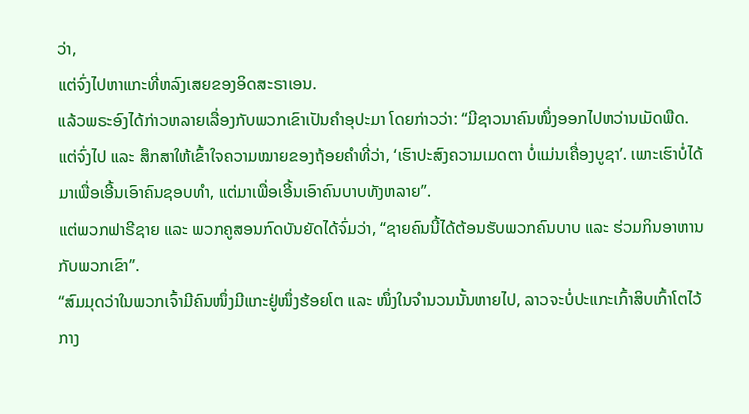ວ່າ,
ແຕ່ຈົ່ງໄປຫາແກະທີ່ຫລົງເສຍຂອງອິດສະຣາເອນ.
ແລ້ວພຣະອົງໄດ້ກ່າວຫລາຍເລື່ອງກັບພວກເຂົາເປັນຄຳອຸປະມາ ໂດຍກ່າວວ່າ: “ມີຊາວນາຄົນໜຶ່ງອອກໄປຫວ່ານເມັດພືດ.
ແຕ່ຈົ່ງໄປ ແລະ ສຶກສາໃຫ້ເຂົ້າໃຈຄວາມໝາຍຂອງຖ້ອຍຄຳທີ່ວ່າ, ‘ເຮົາປະສົງຄວາມເມດຕາ ບໍ່ແມ່ນເຄື່ອງບູຊາ’. ເພາະເຮົາບໍ່ໄດ້ມາເພື່ອເອີ້ນເອົາຄົນຊອບທຳ, ແຕ່ມາເພື່ອເອີ້ນເອົາຄົນບາບທັງຫລາຍ”.
ແຕ່ພວກຟາຣີຊາຍ ແລະ ພວກຄູສອນກົດບັນຍັດໄດ້ຈົ່ມວ່າ, “ຊາຍຄົນນີ້ໄດ້ຕ້ອນຮັບພວກຄົນບາບ ແລະ ຮ່ວມກິນອາຫານກັບພວກເຂົາ”.
“ສົມມຸດວ່າໃນພວກເຈົ້າມີຄົນໜຶ່ງມີແກະຢູ່ໜຶ່ງຮ້ອຍໂຕ ແລະ ໜຶ່ງໃນຈຳນວນນັ້ນຫາຍໄປ, ລາວຈະບໍ່ປະແກະເກົ້າສິບເກົ້າໂຕໄວ້ກາງ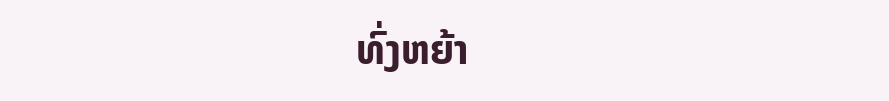ທົ່ງຫຍ້າ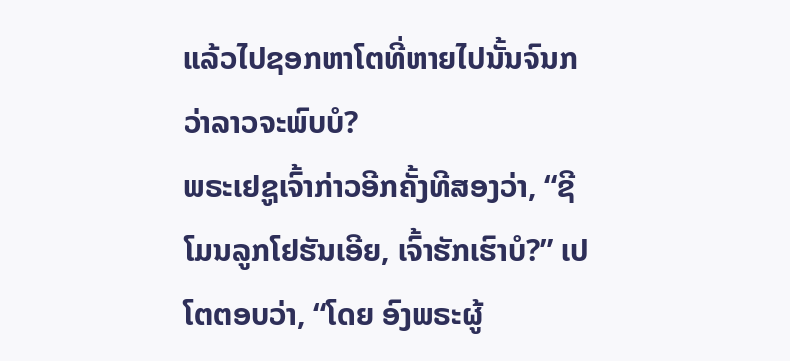ແລ້ວໄປຊອກຫາໂຕທີ່ຫາຍໄປນັ້ນຈົນກວ່າລາວຈະພົບບໍ?
ພຣະເຢຊູເຈົ້າກ່າວອີກຄັ້ງທີສອງວ່າ, “ຊີໂມນລູກໂຢຮັນເອີຍ, ເຈົ້າຮັກເຮົາບໍ?” ເປໂຕຕອບວ່າ, “ໂດຍ ອົງພຣະຜູ້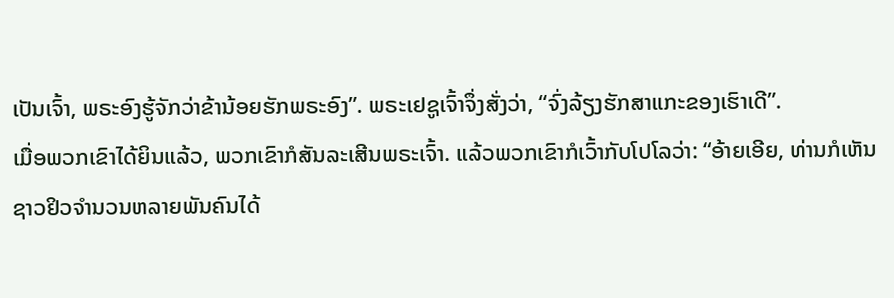ເປັນເຈົ້າ, ພຣະອົງຮູ້ຈັກວ່າຂ້ານ້ອຍຮັກພຣະອົງ”. ພຣະເຢຊູເຈົ້າຈຶ່ງສັ່ງວ່າ, “ຈົ່ງລ້ຽງຮັກສາແກະຂອງເຮົາເດີ”.
ເມື່ອພວກເຂົາໄດ້ຍິນແລ້ວ, ພວກເຂົາກໍສັນລະເສີນພຣະເຈົ້າ. ແລ້ວພວກເຂົາກໍເວົ້າກັບໂປໂລວ່າ: “ອ້າຍເອີຍ, ທ່ານກໍເຫັນຊາວຢິວຈຳນວນຫລາຍພັນຄົນໄດ້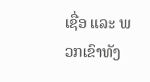ເຊື່ອ ແລະ ພວກເຂົາທັງ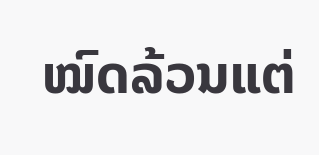ໝົດລ້ວນແຕ່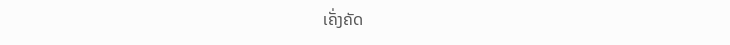ເຄັ່ງຄັດ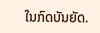ໃນກົດບັນຍັດ.